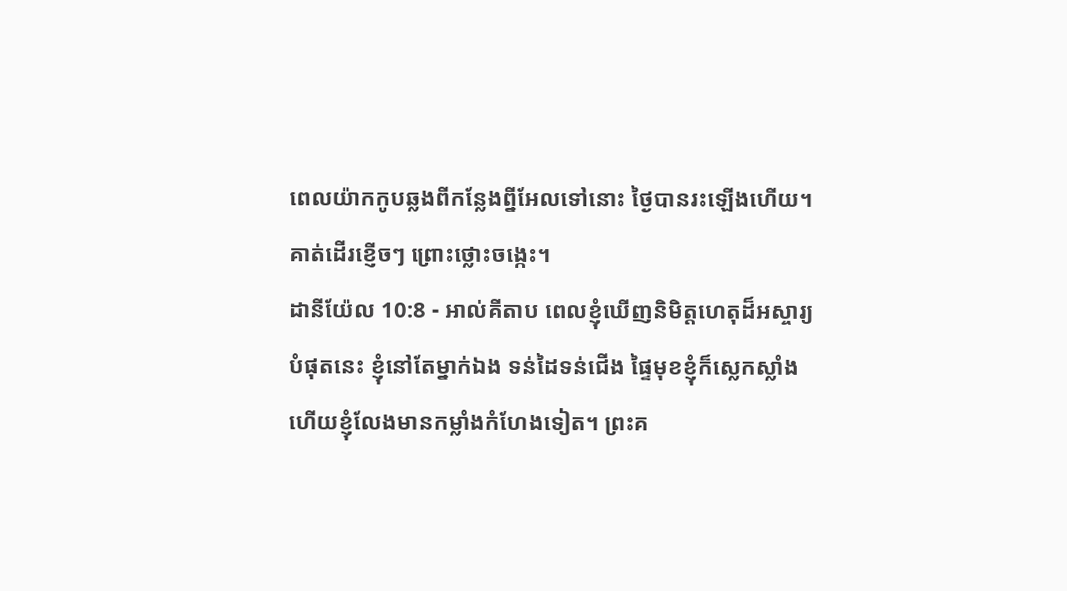ពេលយ៉ាកកូបឆ្លងពីកន្លែងព្នីអែលទៅនោះ ថ្ងៃបានរះឡើងហើយ។ គាត់ដើរខ្ញើចៗ ព្រោះថ្លោះចង្កេះ។
ដានីយ៉ែល 10:8 - អាល់គីតាប ពេលខ្ញុំឃើញនិមិត្តហេតុដ៏អស្ចារ្យបំផុតនេះ ខ្ញុំនៅតែម្នាក់ឯង ទន់ដៃទន់ជើង ផ្ទៃមុខខ្ញុំក៏ស្លេកស្លាំង ហើយខ្ញុំលែងមានកម្លាំងកំហែងទៀត។ ព្រះគ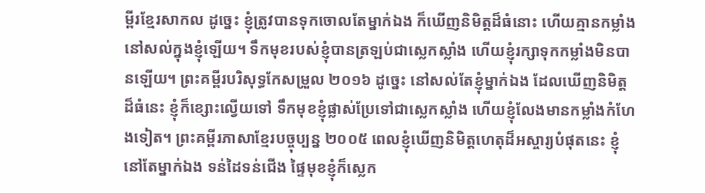ម្ពីរខ្មែរសាកល ដូច្នេះ ខ្ញុំត្រូវបានទុកចោលតែម្នាក់ឯង ក៏ឃើញនិមិត្តដ៏ធំនោះ ហើយគ្មានកម្លាំងនៅសល់ក្នុងខ្ញុំឡើយ។ ទឹកមុខរបស់ខ្ញុំបានត្រឡប់ជាស្លេកស្លាំង ហើយខ្ញុំរក្សាទុកកម្លាំងមិនបានឡើយ។ ព្រះគម្ពីរបរិសុទ្ធកែសម្រួល ២០១៦ ដូច្នេះ នៅសល់តែខ្ញុំម្នាក់ឯង ដែលឃើញនិមិត្តដ៏ធំនេះ ខ្ញុំក៏ខ្សោះល្វើយទៅ ទឹកមុខខ្ញុំផ្លាស់ប្រែទៅជាស្លេកស្លាំង ហើយខ្ញុំលែងមានកម្លាំងកំហែងទៀត។ ព្រះគម្ពីរភាសាខ្មែរបច្ចុប្បន្ន ២០០៥ ពេលខ្ញុំឃើញនិមិត្តហេតុដ៏អស្ចារ្យបំផុតនេះ ខ្ញុំនៅតែម្នាក់ឯង ទន់ដៃទន់ជើង ផ្ទៃមុខខ្ញុំក៏ស្លេក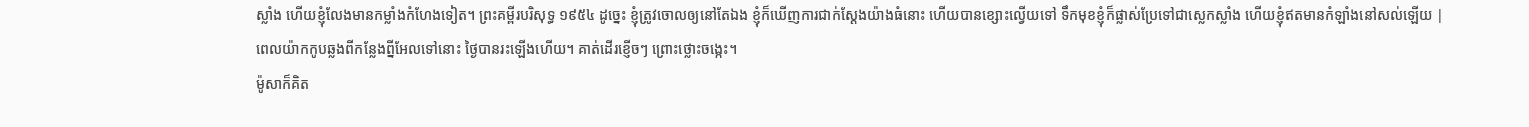ស្លាំង ហើយខ្ញុំលែងមានកម្លាំងកំហែងទៀត។ ព្រះគម្ពីរបរិសុទ្ធ ១៩៥៤ ដូច្នេះ ខ្ញុំត្រូវចោលឲ្យនៅតែឯង ខ្ញុំក៏ឃើញការជាក់ស្តែងយ៉ាងធំនោះ ហើយបានខ្សោះល្វើយទៅ ទឹកមុខខ្ញុំក៏ផ្លាស់ប្រែទៅជាស្លេកស្លាំង ហើយខ្ញុំឥតមានកំឡាំងនៅសល់ឡើយ |
ពេលយ៉ាកកូបឆ្លងពីកន្លែងព្នីអែលទៅនោះ ថ្ងៃបានរះឡើងហើយ។ គាត់ដើរខ្ញើចៗ ព្រោះថ្លោះចង្កេះ។
ម៉ូសាក៏គិត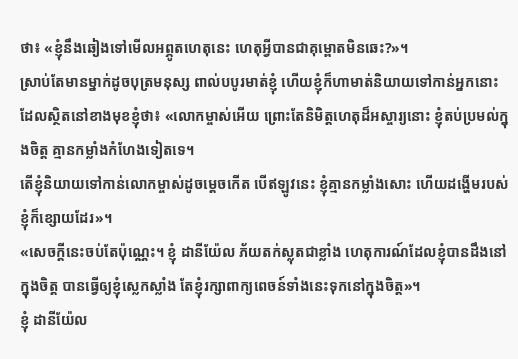ថា៖ «ខ្ញុំនឹងឆៀងទៅមើលអព្ភូតហេតុនេះ ហេតុអ្វីបានជាគុម្ពោតមិនឆេះ?»។
ស្រាប់តែមានម្នាក់ដូចបុត្រមនុស្ស ពាល់បបូរមាត់ខ្ញុំ ហើយខ្ញុំក៏ហាមាត់និយាយទៅកាន់អ្នកនោះ ដែលស្ថិតនៅខាងមុខខ្ញុំថា៖ «លោកម្ចាស់អើយ ព្រោះតែនិមិត្តហេតុដ៏អស្ចារ្យនោះ ខ្ញុំតប់ប្រមល់ក្នុងចិត្ត គ្មានកម្លាំងកំហែងទៀតទេ។
តើខ្ញុំនិយាយទៅកាន់លោកម្ចាស់ដូចម្ដេចកើត បើឥឡូវនេះ ខ្ញុំគ្មានកម្លាំងសោះ ហើយដង្ហើមរបស់ខ្ញុំក៏ខ្សោយដែរ»។
«សេចក្ដីនេះចប់តែប៉ុណ្ណេះ។ ខ្ញុំ ដានីយ៉ែល ភ័យតក់ស្លុតជាខ្លាំង ហេតុការណ៍ដែលខ្ញុំបានដឹងនៅក្នុងចិត្ត បានធ្វើឲ្យខ្ញុំស្លេកស្លាំង តែខ្ញុំរក្សាពាក្យពេចន៍ទាំងនេះទុកនៅក្នុងចិត្ត»។
ខ្ញុំ ដានីយ៉ែល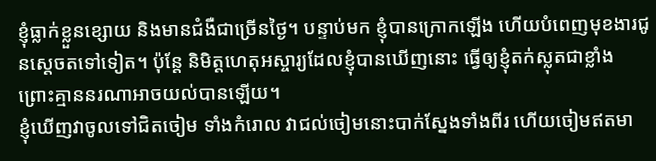ខ្ញុំធ្លាក់ខ្លួនខ្សោយ និងមានជំងឺជាច្រើនថ្ងៃ។ បន្ទាប់មក ខ្ញុំបានក្រោកឡើង ហើយបំពេញមុខងារជូនស្តេចតទៅទៀត។ ប៉ុន្តែ និមិត្តហេតុអស្ចារ្យដែលខ្ញុំបានឃើញនោះ ធ្វើឲ្យខ្ញុំតក់ស្លុតជាខ្លាំង ព្រោះគ្មាននរណាអាចយល់បានឡើយ។
ខ្ញុំឃើញវាចូលទៅជិតចៀម ទាំងកំរោល វាជល់ចៀមនោះបាក់ស្នែងទាំងពីរ ហើយចៀមឥតមា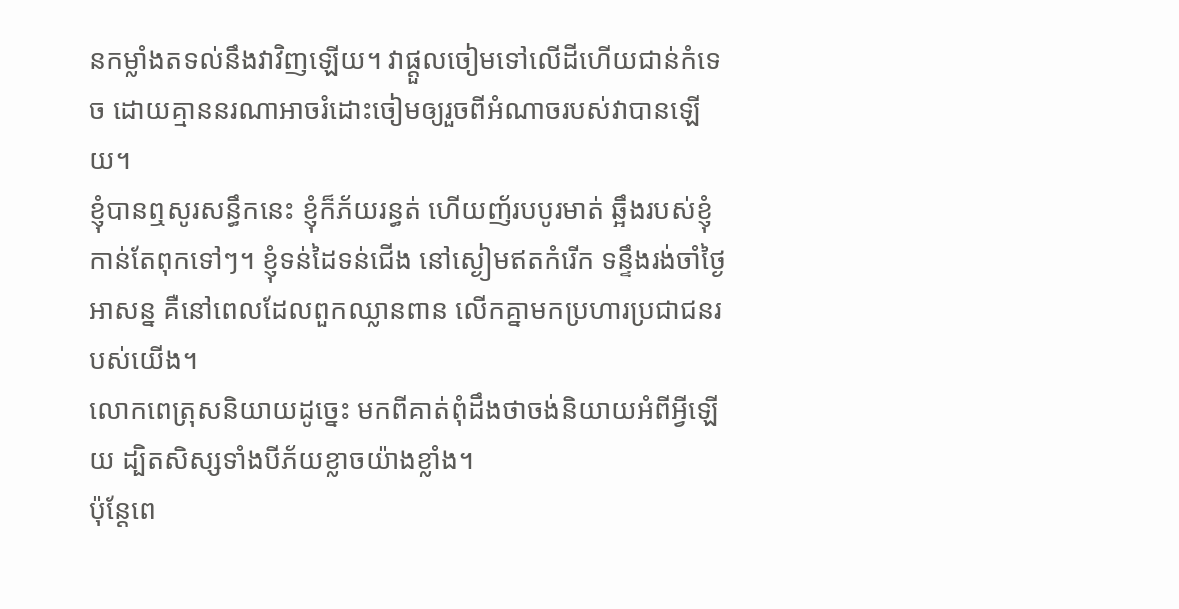នកម្លាំងតទល់នឹងវាវិញឡើយ។ វាផ្ដួលចៀមទៅលើដីហើយជាន់កំទេច ដោយគ្មាននរណាអាចរំដោះចៀមឲ្យរួចពីអំណាចរបស់វាបានឡើយ។
ខ្ញុំបានឮសូរសន្ធឹកនេះ ខ្ញុំក៏ភ័យរន្ធត់ ហើយញ័របបូរមាត់ ឆ្អឹងរបស់ខ្ញុំកាន់តែពុកទៅៗ។ ខ្ញុំទន់ដៃទន់ជើង នៅស្ងៀមឥតកំរើក ទន្ទឹងរង់ចាំថ្ងៃអាសន្ន គឺនៅពេលដែលពួកឈ្លានពាន លើកគ្នាមកប្រហារប្រជាជនរបស់យើង។
លោកពេត្រុសនិយាយដូច្នេះ មកពីគាត់ពុំដឹងថាចង់និយាយអំពីអ្វីឡើយ ដ្បិតសិស្សទាំងបីភ័យខ្លាចយ៉ាងខ្លាំង។
ប៉ុន្ដែពេ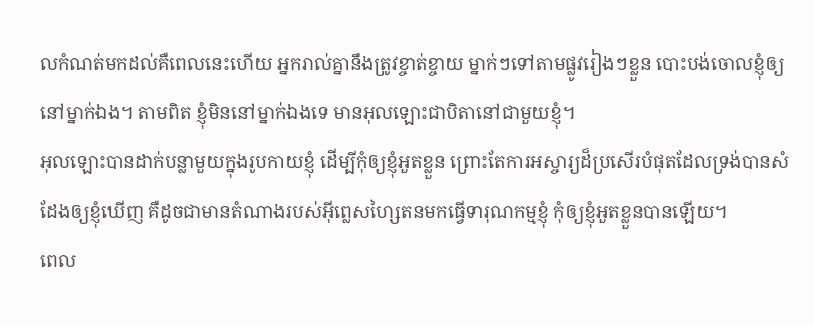លកំណត់មកដល់គឺពេលនេះហើយ អ្នករាល់គ្នានឹងត្រូវខ្ចាត់ខ្ចាយ ម្នាក់ៗទៅតាមផ្លូវរៀងៗខ្លួន បោះបង់ចោលខ្ញុំឲ្យនៅម្នាក់ឯង។ តាមពិត ខ្ញុំមិននៅម្នាក់ឯងទេ មានអុលឡោះជាបិតានៅជាមួយខ្ញុំ។
អុលឡោះបានដាក់បន្លាមួយក្នុងរូបកាយខ្ញុំ ដើម្បីកុំឲ្យខ្ញុំអួតខ្លួន ព្រោះតែការអស្ចារ្យដ៏ប្រសើរបំផុតដែលទ្រង់បានសំដែងឲ្យខ្ញុំឃើញ គឺដូចជាមានតំណាងរបស់អ៊ីព្លេសហ្សៃតនមកធ្វើទារុណកម្មខ្ញុំ កុំឲ្យខ្ញុំអួតខ្លួនបានឡើយ។
ពេល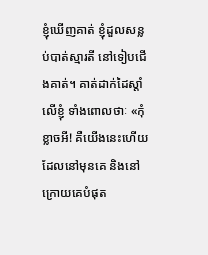ខ្ញុំឃើញគាត់ ខ្ញុំដួលសន្លប់បាត់ស្មារតី នៅទៀបជើងគាត់។ គាត់ដាក់ដៃស្ដាំលើខ្ញុំ ទាំងពោលថាៈ «កុំខ្លាចអី! គឺយើងនេះហើយដែលនៅមុនគេ និងនៅក្រោយគេបំផុត